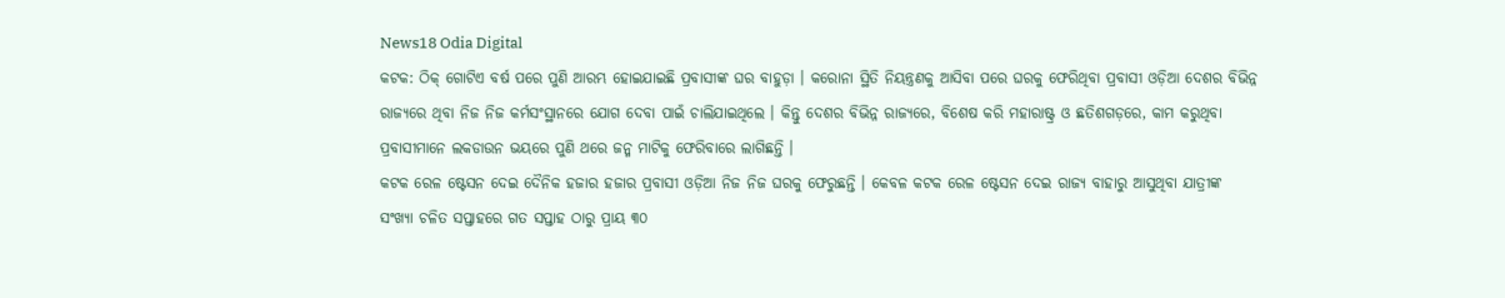News18 Odia Digital
କଟକ: ଠିକ୍ ଗୋଟିଏ ବର୍ଷ ପରେ ପୁଣି ଆରମ୍ଭ ହୋଇଯାଇଛି ପ୍ରବାସୀଙ୍କ ଘର ବାହୁଡ଼ା । କରୋନା ସ୍ଥିତି ନିୟନ୍ତ୍ରଣକୁ ଆସିବା ପରେ ଘରକୁ ଫେରିଥିବା ପ୍ରବାସୀ ଓଡ଼ିଆ ଦେଶର ବିଭିନ୍ନ ରାଜ୍ୟରେ ଥିବା ନିଜ ନିଜ କର୍ମସଂସ୍ଥାନରେ ଯୋଗ ଦେବା ପାଇଁ ଚାଲିଯାଇଥିଲେ । କିନ୍ତୁ ଦେଶର ବିଭିନ୍ନ ରାଜ୍ୟରେ, ବିଶେଷ କରି ମହାରାଷ୍ଟ୍ର ଓ ଛତିଶଗଡ଼ରେ, କାମ କରୁଥିବା ପ୍ରବାସୀମାନେ ଲକଡାଉନ ଭୟରେ ପୁଣି ଥରେ ଜନ୍ମ ମାଟିକୁ ଫେରିବାରେ ଲାଗିଛନ୍ତି ।
କଟକ ରେଳ ଷ୍ଟେସନ ଦେଇ ଦୈନିକ ହଜାର ହଜାର ପ୍ରବାସୀ ଓଡ଼ିଆ ନିଜ ନିଜ ଘରକୁ ଫେରୁଛନ୍ତି । କେବଳ କଟକ ରେଳ ଷ୍ଟେସନ ଦେଇ ରାଜ୍ୟ ବାହାରୁ ଆସୁଥିବା ଯାତ୍ରୀଙ୍କ ସଂଖ୍ୟା ଚଳିତ ସପ୍ତାହରେ ଗତ ସପ୍ତାହ ଠାରୁ ପ୍ରାୟ ୩୦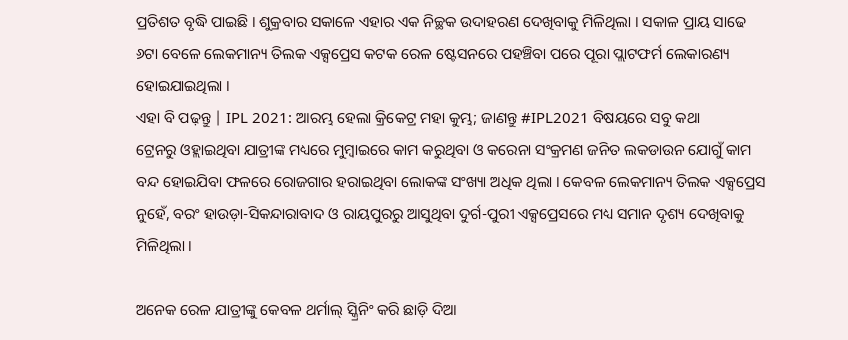ପ୍ରତିଶତ ବୃଦ୍ଧି ପାଇଛି । ଶୁକ୍ରବାର ସକାଳେ ଏହାର ଏକ ନିଚ୍ଛକ ଉଦାହରଣ ଦେଖିବାକୁ ମିଳିଥିଲା । ସକାଳ ପ୍ରାୟ ସାଢେ ୬ଟା ବେଳେ ଲେକମାନ୍ୟ ତିଲକ ଏକ୍ସପ୍ରେସ କଟକ ରେଳ ଷ୍ଟେସନରେ ପହଞ୍ଚିବା ପରେ ପୂରା ପ୍ଲାଟଫର୍ମ ଲେକାରଣ୍ୟ ହୋଇଯାଇଥିଲା ।
ଏହା ବି ପଢ଼ନ୍ତୁ | IPL 2021: ଆରମ୍ଭ ହେଲା କ୍ରିକେଟ୍ର ମହା କୁମ୍ଭ; ଜାଣନ୍ତୁ #IPL2021 ବିଷୟରେ ସବୁ କଥା
ଟ୍ରେନରୁ ଓହ୍ଲାଇଥିବା ଯାତ୍ରୀଙ୍କ ମଧ୍ୟରେ ମୁମ୍ବାଇରେ କାମ କରୁଥିବା ଓ କରେନା ସଂକ୍ରମଣ ଜନିତ ଲକଡାଉନ ଯୋଗୁଁ କାମ ବନ୍ଦ ହୋଇଯିବା ଫଳରେ ରୋଜଗାର ହରାଇଥିବା ଲୋକଙ୍କ ସଂଖ୍ୟା ଅଧିକ ଥିଲା । କେବଳ ଲେକମାନ୍ୟ ତିଲକ ଏକ୍ସପ୍ରେସ ନୁହେଁ, ବରଂ ହାଉଡ଼ା-ସିକନ୍ଦାରାବାଦ ଓ ରାୟପୁରରୁ ଆସୁଥିବା ଦୁର୍ଗ-ପୁରୀ ଏକ୍ସପ୍ରେସରେ ମଧ୍ୟ ସମାନ ଦୃଶ୍ୟ ଦେଖିବାକୁ ମିଳିଥିଲା ।

ଅନେକ ରେଳ ଯାତ୍ରୀଙ୍କୁ କେବଳ ଥର୍ମାଲ୍ ସ୍କ୍ରିନିଂ କରି ଛାଡ଼ି ଦିଆ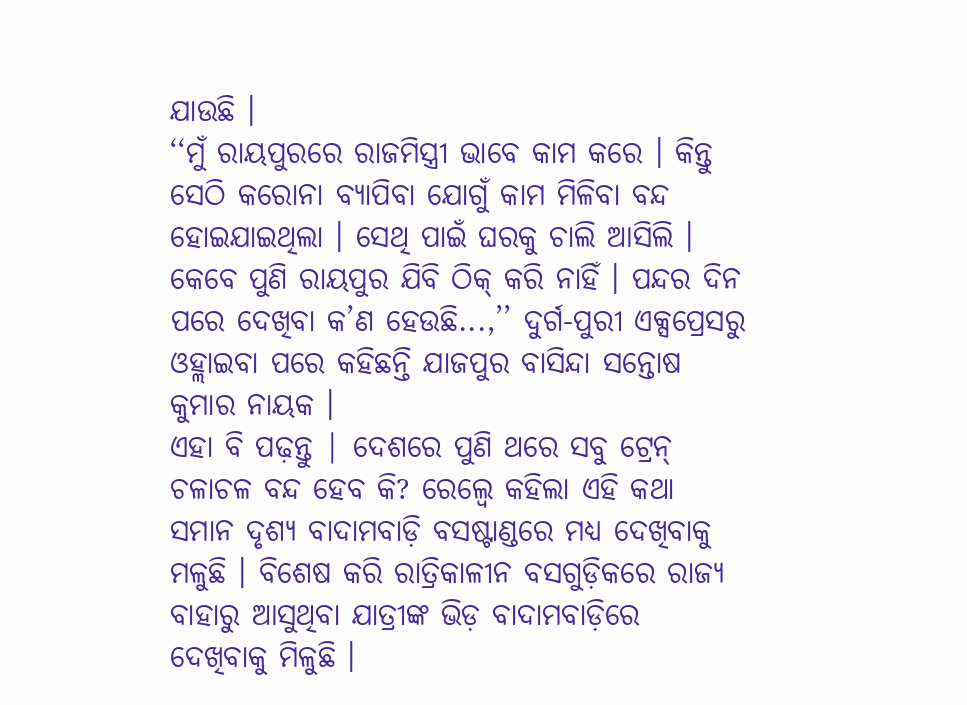ଯାଉଛି ।
‘‘ମୁଁ ରାୟପୁରରେ ରାଜମିସ୍ତ୍ରୀ ଭାବେ କାମ କରେ । କିନ୍ତୁ ସେଠି କରୋନା ବ୍ୟାପିବା ଯୋଗୁଁ କାମ ମିଳିବା ବନ୍ଦ ହୋଇଯାଇଥିଲା । ସେଥି ପାଇଁ ଘରକୁ ଚାଲି ଆସିଲି । କେବେ ପୁଣି ରାୟପୁର ଯିବି ଠିକ୍ କରି ନାହିଁ । ପନ୍ଦର ଦିନ ପରେ ଦେଖିବା କ’ଣ ହେଉଛି...,’’ ଦୁର୍ଗ-ପୁରୀ ଏକ୍ସପ୍ରେସରୁ ଓହ୍ଲାଇବା ପରେ କହିଛନ୍ତି ଯାଜପୁର ବାସିନ୍ଦା ସନ୍ତୋଷ କୁମାର ନାୟକ ।
ଏହା ବି ପଢ଼ନ୍ତୁ | ଦେଶରେ ପୁଣି ଥରେ ସବୁ ଟ୍ରେନ୍ ଚଳାଚଳ ବନ୍ଦ ହେବ କି? ରେଲ୍ୱେ କହିଲା ଏହି କଥା
ସମାନ ଦୃଶ୍ୟ ବାଦାମବାଡ଼ି ବସଷ୍ଟାଣ୍ଡରେ ମଧ୍ୟ ଦେଖିବାକୁ ମଳୁଛି । ବିଶେଷ କରି ରାତ୍ରିକାଳୀନ ବସଗୁଡ଼ିକରେ ରାଜ୍ୟ ବାହାରୁ ଆସୁଥିବା ଯାତ୍ରୀଙ୍କ ଭିଡ଼ ବାଦାମବାଡ଼ିରେ ଦେଖିବାକୁ ମିଳୁଛି ।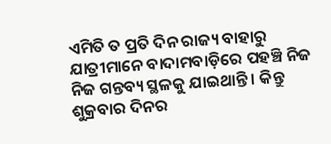ଏମିତି ତ ପ୍ରତି ଦିନ ରାଜ୍ୟ ବାହାରୁ ଯାତ୍ରୀମାନେ ବାଦାମବାଡ଼ିରେ ପହଞ୍ଚି ନିଜ ନିଜ ଗନ୍ତବ୍ୟ ସ୍ଥଳକୁ ଯାଇଥାନ୍ତି । କିନ୍ତୁ ଶୁକ୍ରବାର ଦିନର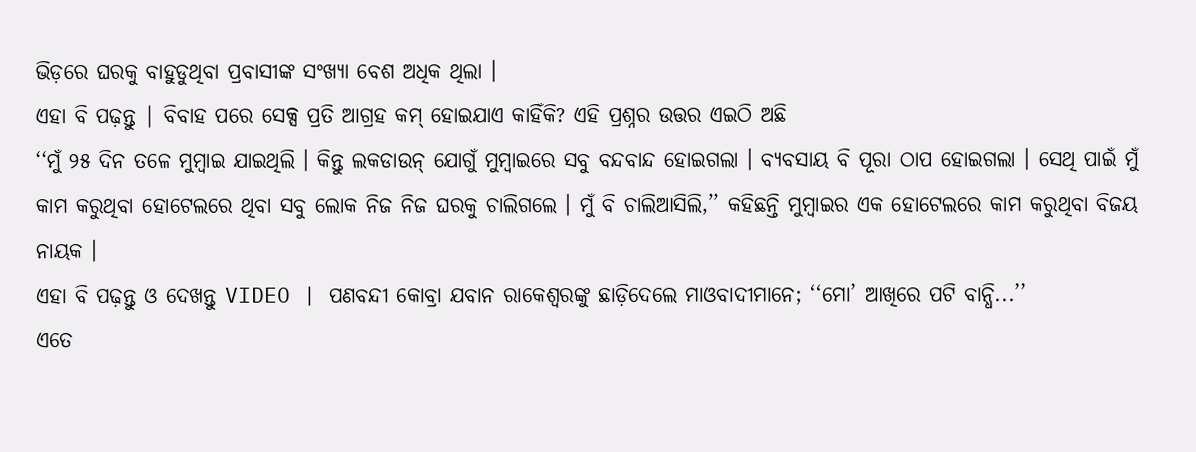ଭିଡ଼ରେ ଘରକୁ ବାହୁଡୁଥିବା ପ୍ରବାସୀଙ୍କ ସଂଖ୍ୟା ବେଶ ଅଧିକ ଥିଲା ।
ଏହା ବି ପଢ଼ନ୍ତୁ | ବିବାହ ପରେ ସେକ୍ସ ପ୍ରତି ଆଗ୍ରହ କମ୍ ହୋଇଯାଏ କାହିଁକି? ଏହି ପ୍ରଶ୍ନର ଉତ୍ତର ଏଇଠି ଅଛି
‘‘ମୁଁ ୨୫ ଦିନ ତଳେ ମୁମ୍ବାଇ ଯାଇଥିଲି । କିନ୍ତୁ ଲକଡାଉନ୍ ଯୋଗୁଁ ମୁମ୍ବାଇରେ ସବୁ ବନ୍ଦବାନ୍ଦ ହୋଇଗଲା । ବ୍ୟବସାୟ ବି ପୂରା ଠାପ ହୋଇଗଲା । ସେଥି ପାଇଁ ମୁଁ କାମ କରୁଥିବା ହୋଟେଲରେ ଥିବା ସବୁ ଲୋକ ନିଜ ନିଜ ଘରକୁ ଚାଲିଗଲେ । ମୁଁ ବି ଚାଲିଆସିଲି,’’ କହିଛନ୍ତି ମୁମ୍ବାଇର ଏକ ହୋଟେଲରେ କାମ କରୁଥିବା ବିଜୟ ନାୟକ ।
ଏହା ବି ପଢ଼ନ୍ତୁ ଓ ଦେଖନ୍ତୁ VIDEO | ପଣବନ୍ଦୀ କୋବ୍ରା ଯବାନ ରାକେଶ୍ବରଙ୍କୁ ଛାଡ଼ିଦେଲେ ମାଓବାଦୀମାନେ; ‘‘ମୋ’ ଆଖିରେ ପଟି ବାନ୍ଧି...’’
ଏତେ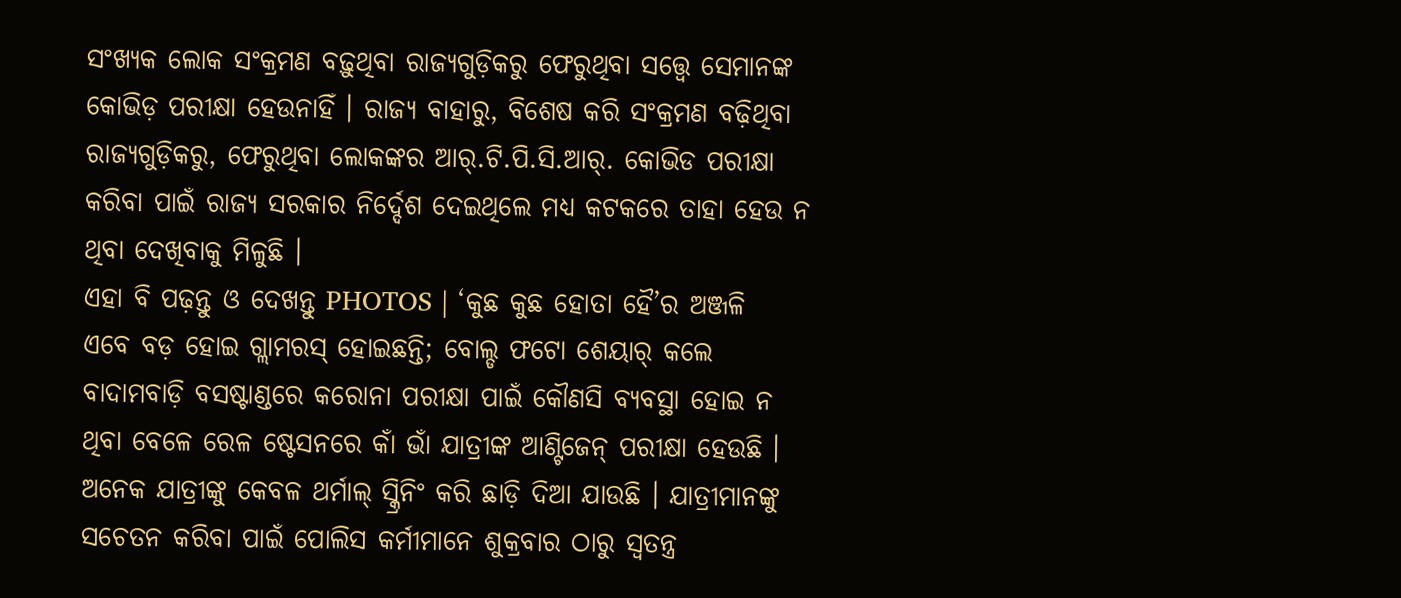ସଂଖ୍ୟକ ଲୋକ ସଂକ୍ରମଣ ବଢ଼ୁଥିବା ରାଜ୍ୟଗୁଡ଼ିକରୁ ଫେରୁଥିବା ସତ୍ତ୍ୱେ ସେମାନଙ୍କ କୋଭିଡ଼ ପରୀକ୍ଷା ହେଉନାହିଁ । ରାଜ୍ୟ ବାହାରୁ, ବିଶେଷ କରି ସଂକ୍ରମଣ ବଢ଼ିଥିବା ରାଜ୍ୟଗୁଡ଼ିକରୁ, ଫେରୁଥିବା ଲୋକଙ୍କର ଆର୍.ଟି.ପି.ସି.ଆର୍. କୋଭିଡ ପରୀକ୍ଷା କରିବା ପାଇଁ ରାଜ୍ୟ ସରକାର ନିର୍ଦ୍ଦେଶ ଦେଇଥିଲେ ମଧ୍ୟ କଟକରେ ତାହା ହେଉ ନ ଥିବା ଦେଖିବାକୁ ମିଳୁଛି ।
ଏହା ବି ପଢ଼ନ୍ତୁ ଓ ଦେଖନ୍ତୁ PHOTOS | ‘କୁଛ କୁଛ ହୋତା ହୈ’ର ଅଞ୍ଜଳି ଏବେ ବଡ଼ ହୋଇ ଗ୍ଲାମରସ୍ ହୋଇଛନ୍ତି; ବୋଲ୍ଡ ଫଟୋ ଶେୟାର୍ କଲେ
ବାଦାମବାଡ଼ି ବସଷ୍ଟାଣ୍ଡରେ କରୋନା ପରୀକ୍ଷା ପାଇଁ କୌଣସି ବ୍ୟବସ୍ଥା ହୋଇ ନ ଥିବା ବେଳେ ରେଳ ଷ୍ଟେସନରେ କାଁ ଭାଁ ଯାତ୍ରୀଙ୍କ ଆଣ୍ଟିଜେନ୍ ପରୀକ୍ଷା ହେଉଛି । ଅନେକ ଯାତ୍ରୀଙ୍କୁ କେବଳ ଥର୍ମାଲ୍ ସ୍କ୍ରିନିଂ କରି ଛାଡ଼ି ଦିଆ ଯାଉଛି । ଯାତ୍ରୀମାନଙ୍କୁ ସଚେତନ କରିବା ପାଇଁ ପୋଲିସ କର୍ମୀମାନେ ଶୁକ୍ରବାର ଠାରୁ ସ୍ବତନ୍ତ୍ର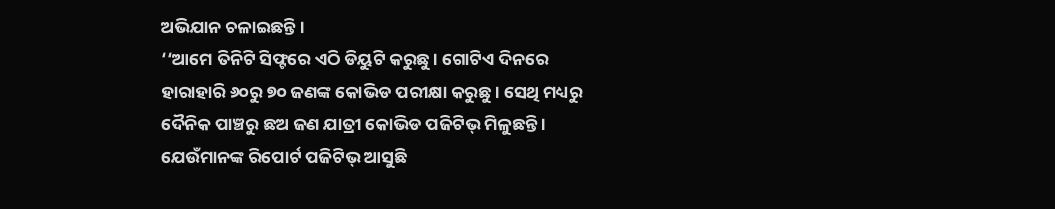ଅଭିଯାନ ଚଳାଇଛନ୍ତି ।
‘‘ଆମେ ତିନିଟି ସିଫ୍ଟରେ ଏଠି ଡିୟୁଟି କରୁଛୁ । ଗୋଟିଏ ଦିନରେ ହାରାହାରି ୬୦ରୁ ୭୦ ଜଣଙ୍କ କୋଭିଡ ପରୀକ୍ଷା କରୁଛୁ । ସେଥି ମଧ୍ୟରୁ ଦୈନିକ ପାଞ୍ଚରୁ ଛଅ ଜଣ ଯାତ୍ରୀ କୋଭିଡ ପଜିଟିଭ୍ ମିଳୁଛନ୍ତି । ଯେଉଁମାନଙ୍କ ରିପୋର୍ଟ ପଜିଟିଭ୍ ଆସୁଛି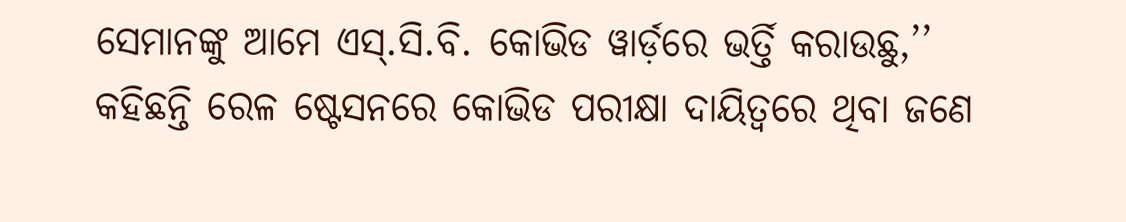ସେମାନଙ୍କୁ ଆମେ ଏସ୍.ସି.ବି. କୋଭିଡ ୱାର୍ଡ଼ରେ ଭର୍ତ୍ତି କରାଉଛୁ,’’ କହିଛନ୍ତି ରେଳ ଷ୍ଟେସନରେ କୋଭିଡ ପରୀକ୍ଷା ଦାୟିତ୍ବରେ ଥିବା ଜଣେ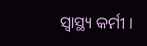ସ୍ବାସ୍ଥ୍ୟ କର୍ମୀ ।